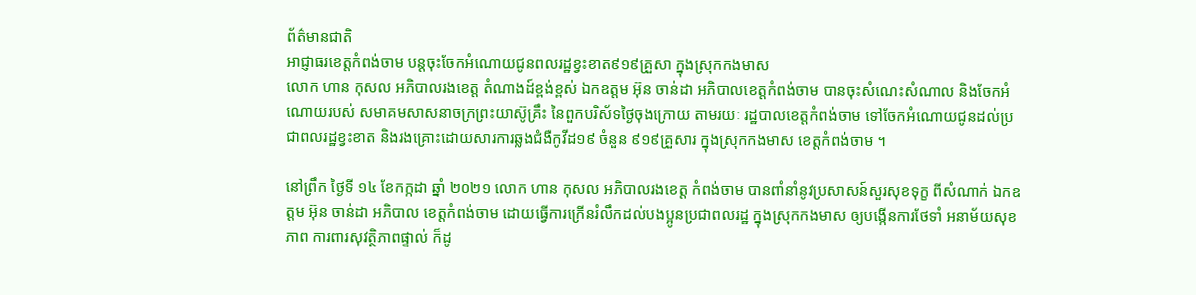ព័ត៌មានជាតិ
អាជ្ញាធរខេត្តកំពង់ចាម បន្តចុះចែកអំណោយជូនពលរដ្ឋខ្វះខាត៩១៩គ្រួសា ក្នុងស្រុកកងមាស
លោក ហាន កុសល អភិបាលរងខេត្ត តំណាងដ៍ខ្ពង់ខ្ពស់ ឯកឧត្តម អ៊ុន ចាន់ដា អភិបាលខេត្តកំពង់ចាម បានចុះសំណេះសំណាល និងចែកអំណោយរបស់ សមាគមសាសនាចក្រព្រះយាស៊ូគ្រឹះ នៃពួកបរិស័ទថ្ងៃចុងក្រោយ តាមរយៈ រដ្ឋបាលខេត្តកំពង់ចាម ទៅចែកអំណោយជូនដល់ប្រជាពលរដ្ឋខ្វះខាត និងរងគ្រោះដោយសារការឆ្លងជំងឺកូវីដ១៩ ចំនួន ៩១៩គ្រួសារ ក្នុងស្រុកកងមាស ខេត្តកំពង់ចាម ។

នៅព្រឹក ថ្ងៃទី ១៤ ខែកក្កដា ឆ្នាំ ២០២១ លោក ហាន កុសល អភិបាលរងខេត្ត កំពង់ចាម បានពាំនាំនូវប្រសាសន៍សួរសុខទុក្ខ ពីសំណាក់ ឯកឧត្តម អ៊ុន ចាន់ដា អភិបាល ខេត្តកំពង់ចាម ដោយធ្វើការក្រើនរំលឹកដល់បងប្អូនប្រជាពលរដ្ឋ ក្នុងស្រុកកងមាស ឲ្យបង្កើនការថែទាំ អនាម័យសុខភាព ការពារសុវត្ថិភាពផ្ទាល់ ក៏ដូ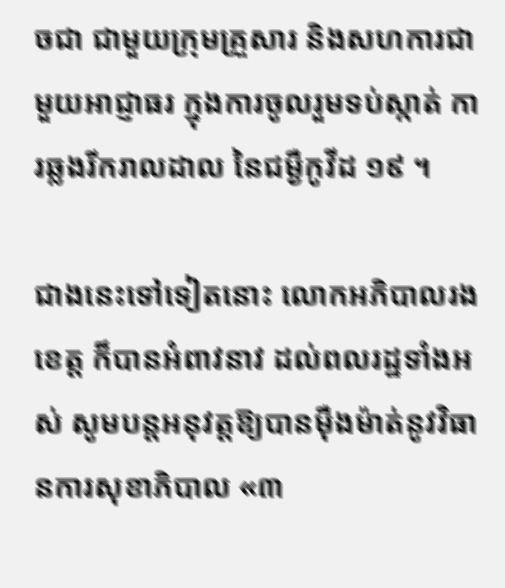ចជា ជាមួយក្រុមគ្រួសារ និងសហការជាមួយអាជ្ញាធរ ក្នុងការចូលរួមទប់ស្កាត់ ការឆ្លងរីករាលដាល នៃជម្ងឺកូវីដ ១៩ ។

ជាងនេះទៅទៀតនោះ លោកអភិបាលរងខេត្ត ក៏បានអំពាវនាវ ដល់ពលរដ្ឋទាំងអស់ សូមបន្តអនុវត្តឱ្យបានម៉ឺងម៉ាត់នូវវិធានការសុខាភិបាល «៣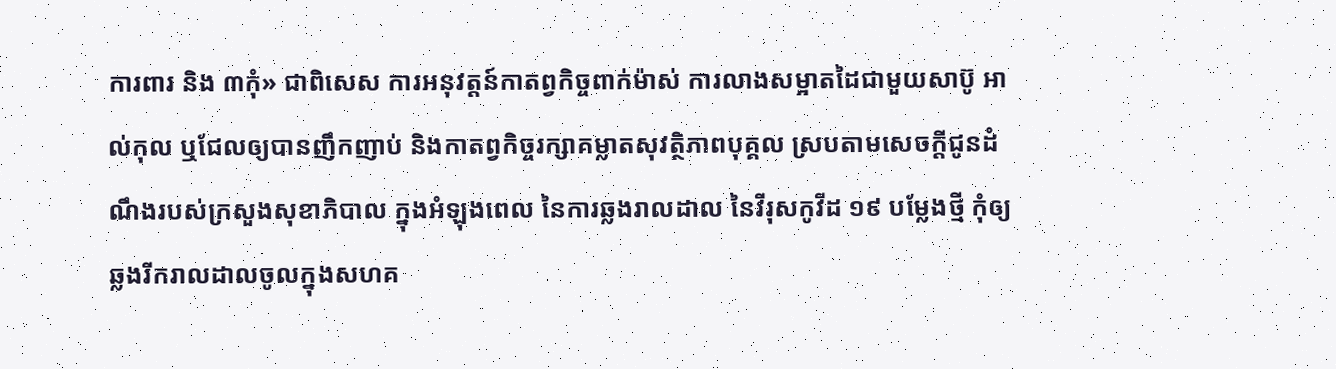ការពារ និង ៣កុំ» ជាពិសេស ការអនុវត្តន៍កាតព្វកិច្ចពាក់ម៉ាស់ ការលាងសម្អាតដៃជាមួយសាប៊ូ អាល់កុល ឬជែលឲ្យបានញឹកញាប់ និងកាតព្វកិច្ចរក្សាគម្លាតសុវត្ថិភាពបុគ្គល ស្របតាមសេចក្តីជូនដំណឹងរបស់ក្រសួងសុខាភិបាល ក្នុងអំឡុងពេល នៃការឆ្លងរាលដាល នៃវីរុសកូវីដ ១៩ បម្លែងថ្មី កុំឲ្យឆ្លងរីករាលដាលចូលក្នុងសហគ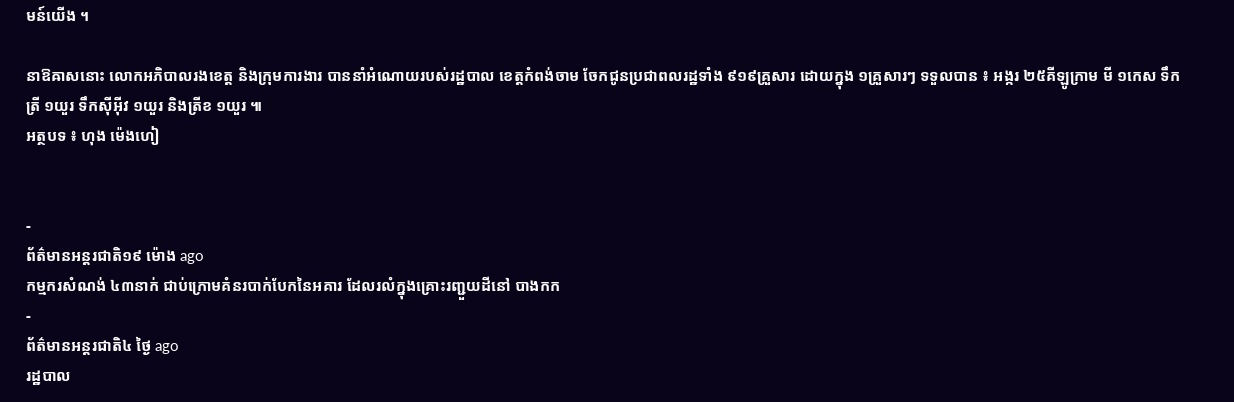មន៍យើង ។

នាឱឝាសនោះ លោកអភិបាលរងខេត្ត និងក្រុមការងារ បាននាំអំណោយរបស់រដ្ឋបាល ខេត្តកំពង់ចាម ចែកជូនប្រជាពលរដ្ឋទាំង ៩១៩គ្រួសារ ដោយក្នុង ១គ្រួសារៗ ទទួលបាន ៖ អង្ករ ២៥គីឡូក្រាម មី ១កេស ទឹកត្រី ១យួរ ទឹកស៊ីអ៊ីវ ១យួរ និងត្រីខ ១យួរ ៕
អត្ថបទ ៖ ហុង ម៉េងហៀ


-
ព័ត៌មានអន្ដរជាតិ១៩ ម៉ោង ago
កម្មករសំណង់ ៤៣នាក់ ជាប់ក្រោមគំនរបាក់បែកនៃអគារ ដែលរលំក្នុងគ្រោះរញ្ជួយដីនៅ បាងកក
-
ព័ត៌មានអន្ដរជាតិ៤ ថ្ងៃ ago
រដ្ឋបាល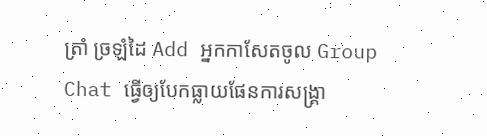ត្រាំ ច្រឡំដៃ Add អ្នកកាសែតចូល Group Chat ធ្វើឲ្យបែកធ្លាយផែនការសង្គ្រា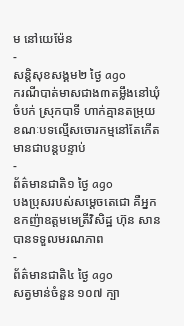ម នៅយេម៉ែន
-
សន្តិសុខសង្គម២ ថ្ងៃ ago
ករណីបាត់មាសជាង៣តម្លឹងនៅឃុំចំបក់ ស្រុកបាទី ហាក់គ្មានតម្រុយ ខណៈបទល្មើសចោរកម្មនៅតែកើតមានជាបន្តបន្ទាប់
-
ព័ត៌មានជាតិ១ ថ្ងៃ ago
បងប្រុសរបស់សម្ដេចតេជោ គឺអ្នកឧកញ៉ាឧត្តមមេត្រីវិសិដ្ឋ ហ៊ុន សាន បានទទួលមរណភាព
-
ព័ត៌មានជាតិ៤ ថ្ងៃ ago
សត្វមាន់ចំនួន ១០៧ ក្បា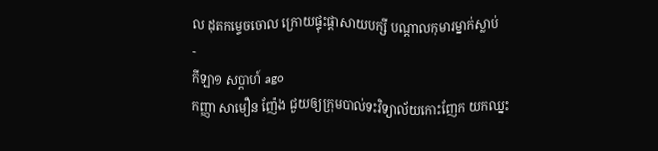ល ដុតកម្ទេចចោល ក្រោយផ្ទុះផ្ដាសាយបក្សី បណ្តាលកុមារម្នាក់ស្លាប់
-
កីឡា១ សប្តាហ៍ ago
កញ្ញា សាមឿន ញ៉ែង ជួយឲ្យក្រុមបាល់ទះវិទ្យាល័យកោះញែក យកឈ្នះ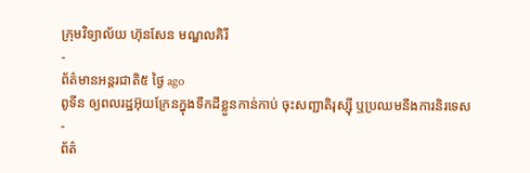ក្រុមវិទ្យាល័យ ហ៊ុនសែន មណ្ឌលគិរី
-
ព័ត៌មានអន្ដរជាតិ៥ ថ្ងៃ ago
ពូទីន ឲ្យពលរដ្ឋអ៊ុយក្រែនក្នុងទឹកដីខ្លួនកាន់កាប់ ចុះសញ្ជាតិរុស្ស៊ី ឬប្រឈមនឹងការនិរទេស
-
ព័ត៌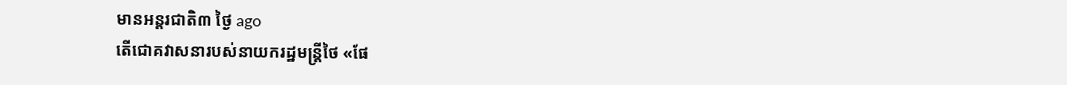មានអន្ដរជាតិ៣ ថ្ងៃ ago
តើជោគវាសនារបស់នាយករដ្ឋមន្ត្រីថៃ «ផែ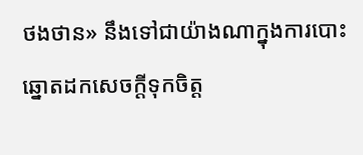ថងថាន» នឹងទៅជាយ៉ាងណាក្នុងការបោះឆ្នោតដកសេចក្តីទុកចិត្ត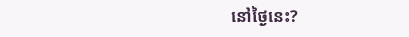នៅថ្ងៃនេះ?